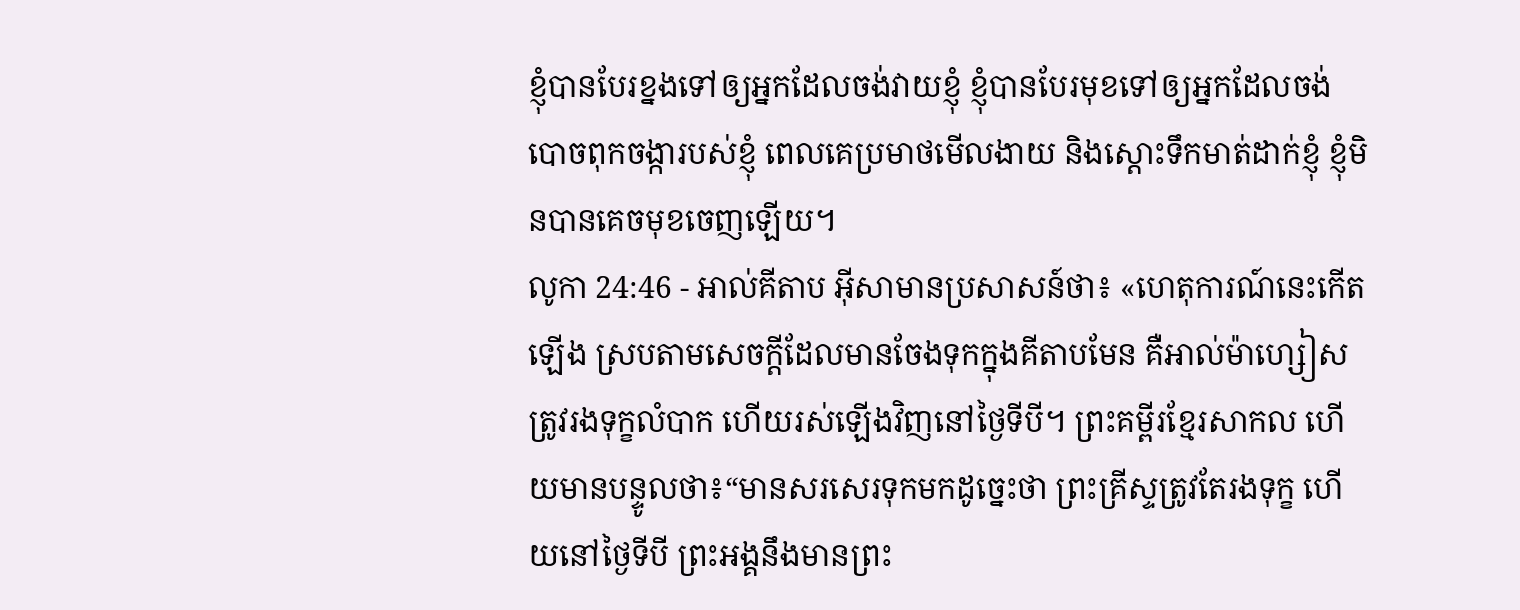ខ្ញុំបានបែរខ្នងទៅឲ្យអ្នកដែលចង់វាយខ្ញុំ ខ្ញុំបានបែរមុខទៅឲ្យអ្នកដែលចង់ បោចពុកចង្ការបស់ខ្ញុំ ពេលគេប្រមាថមើលងាយ និងស្ដោះទឹកមាត់ដាក់ខ្ញុំ ខ្ញុំមិនបានគេចមុខចេញឡើយ។
លូកា 24:46 - អាល់គីតាប អ៊ីសាមានប្រសាសន៍ថា៖ «ហេតុការណ៍នេះកើតឡើង ស្របតាមសេចក្ដីដែលមានចែងទុកក្នុងគីតាបមែន គឺអាល់ម៉ាហ្សៀសត្រូវរងទុក្ខលំបាក ហើយរស់ឡើងវិញនៅថ្ងៃទីបី។ ព្រះគម្ពីរខ្មែរសាកល ហើយមានបន្ទូលថា៖“មានសរសេរទុកមកដូច្នេះថា ព្រះគ្រីស្ទត្រូវតែរងទុក្ខ ហើយនៅថ្ងៃទីបី ព្រះអង្គនឹងមានព្រះ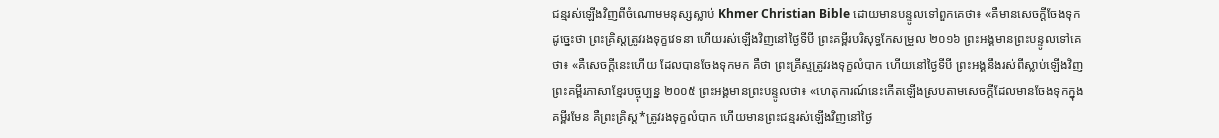ជន្មរស់ឡើងវិញពីចំណោមមនុស្សស្លាប់ Khmer Christian Bible ដោយមានបន្ទូលទៅពួកគេថា៖ «គឺមានសេចក្ដីចែងទុកដូច្នេះថា ព្រះគ្រិស្ដត្រូវរងទុក្ខវេទនា ហើយរស់ឡើងវិញនៅថ្ងៃទីបី ព្រះគម្ពីរបរិសុទ្ធកែសម្រួល ២០១៦ ព្រះអង្គមានព្រះបន្ទូលទៅគេថា៖ «គឺសេចក្តីនេះហើយ ដែលបានចែងទុកមក គឺថា ព្រះគ្រីស្ទត្រូវរងទុក្ខលំបាក ហើយនៅថ្ងៃទីបី ព្រះអង្គនឹងរស់ពីស្លាប់ឡើងវិញ ព្រះគម្ពីរភាសាខ្មែរបច្ចុប្បន្ន ២០០៥ ព្រះអង្គមានព្រះបន្ទូលថា៖ «ហេតុការណ៍នេះកើតឡើងស្របតាមសេចក្ដីដែលមានចែងទុកក្នុងគម្ពីរមែន គឺព្រះគ្រិស្ត*ត្រូវរងទុក្ខលំបាក ហើយមានព្រះជន្មរស់ឡើងវិញនៅថ្ងៃ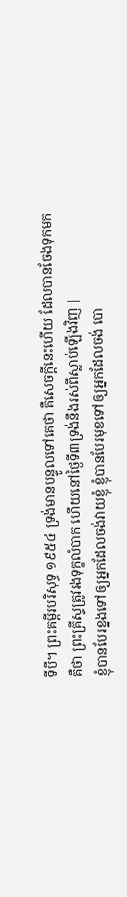ទីបី។ ព្រះគម្ពីរបរិសុទ្ធ ១៩៥៤ ទ្រង់មានបន្ទូលទៅគេថា គឺសេចក្ដីនេះហើយ ដែលបានចែងទុកមក គឺថា ព្រះគ្រីស្ទត្រូវរងទុក្ខលំបាក ហើយនៅថ្ងៃទី៣ទ្រង់នឹងរស់ពីស្លាប់ឡើងវិញ |
ខ្ញុំបានបែរខ្នងទៅឲ្យអ្នកដែលចង់វាយខ្ញុំ ខ្ញុំបានបែរមុខទៅឲ្យអ្នកដែលចង់ បោ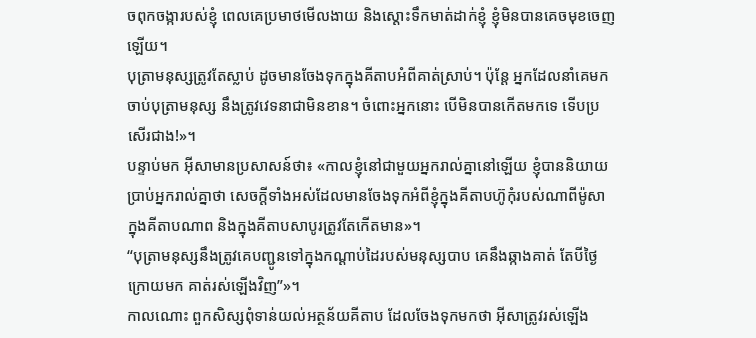ចពុកចង្ការបស់ខ្ញុំ ពេលគេប្រមាថមើលងាយ និងស្ដោះទឹកមាត់ដាក់ខ្ញុំ ខ្ញុំមិនបានគេចមុខចេញឡើយ។
បុត្រាមនុស្សត្រូវតែស្លាប់ ដូចមានចែងទុកក្នុងគីតាបអំពីគាត់ស្រាប់។ ប៉ុន្ដែ អ្នកដែលនាំគេមកចាប់បុត្រាមនុស្ស នឹងត្រូវវេទនាជាមិនខាន។ ចំពោះអ្នកនោះ បើមិនបានកើតមកទេ ទើបប្រសើរជាង!»។
បន្ទាប់មក អ៊ីសាមានប្រសាសន៍ថា៖ «កាលខ្ញុំនៅជាមួយអ្នករាល់គ្នានៅឡើយ ខ្ញុំបាននិយាយប្រាប់អ្នករាល់គ្នាថា សេចក្ដីទាំងអស់ដែលមានចែងទុកអំពីខ្ញុំក្នុងគីតាបហ៊ូកុំរបស់ណាពីម៉ូសា ក្នុងគីតាបណាព និងក្នុងគីតាបសាបូរត្រូវតែកើតមាន»។
“បុត្រាមនុស្សនឹងត្រូវគេបញ្ជូនទៅក្នុងកណ្ដាប់ដៃរបស់មនុស្សបាប គេនឹងឆ្កាងគាត់ តែបីថ្ងៃក្រោយមក គាត់រស់ឡើងវិញ”»។
កាលណោះ ពួកសិស្សពុំទាន់យល់អត្ថន័យគីតាប ដែលចែងទុកមកថា អ៊ីសាត្រូវរស់ឡើង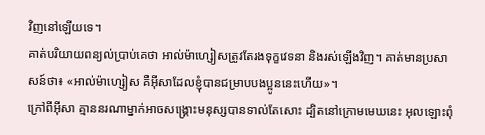វិញនៅឡើយទេ។
គាត់បរិយាយពន្យល់ប្រាប់គេថា អាល់ម៉ាហ្សៀសត្រូវតែរងទុក្ខវេទនា និងរស់ឡើងវិញ។ គាត់មានប្រសាសន៍ថា៖ «អាល់ម៉ាហ្សៀស គឺអ៊ីសាដែលខ្ញុំបានជម្រាបបងប្អូននេះហើយ»។
ក្រៅពីអ៊ីសា គ្មាននរណាម្នាក់អាចសង្គ្រោះមនុស្សបានទាល់តែសោះ ដ្បិតនៅក្រោមមេឃនេះ អុលឡោះពុំ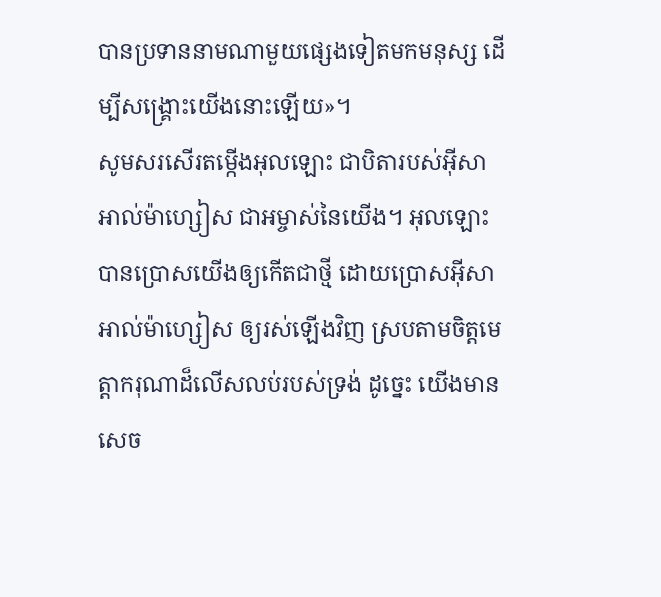បានប្រទាននាមណាមួយផ្សេងទៀតមកមនុស្ស ដើម្បីសង្គ្រោះយើងនោះឡើយ»។
សូមសរសើរតម្កើងអុលឡោះ ជាបិតារបស់អ៊ីសាអាល់ម៉ាហ្សៀស ជាអម្ចាស់នៃយើង។ អុលឡោះបានប្រោសយើងឲ្យកើតជាថ្មី ដោយប្រោសអ៊ីសាអាល់ម៉ាហ្សៀស ឲ្យរស់ឡើងវិញ ស្របតាមចិត្តមេត្ដាករុណាដ៏លើសលប់របស់ទ្រង់ ដូច្នេះ យើងមានសេច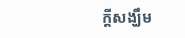ក្ដីសង្ឃឹម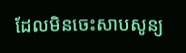ដែលមិនចេះសាបសូន្យ